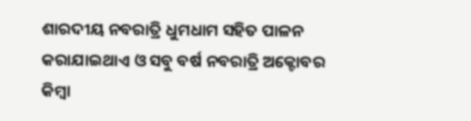ଶାରଦୀୟ ନବରାତ୍ରି ଧୁମଧାମ ସହିତ ପାଳନ କରାଯାଇଥାଏ ଓ ସବୁ ବର୍ଷ ନବରାତ୍ରି ଅକ୍ଟୋବର କିମ୍ବା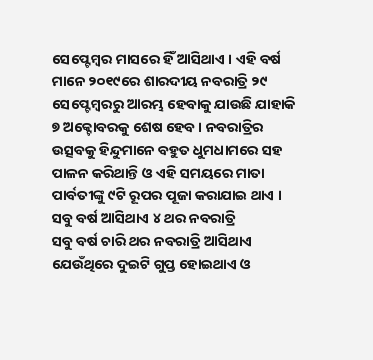ସେପ୍ଟେମ୍ବର ମାସରେ ହିଁ ଆସିଥାଏ । ଏହି ବର୍ଷ ମାନେ ୨୦୧୯ରେ ଶାରଦୀୟ ନବରାତ୍ରି ୨୯ ସେପ୍ଟେମ୍ବରରୁ ଆରମ୍ଭ ହେବାକୁ ଯାଉଛି ଯାହାକି ୭ ଅକ୍ଟୋବରକୁ ଶେଷ ହେବ । ନବରାତ୍ରିର ଉତ୍ସବକୁ ହିନ୍ଦୁମାନେ ବହୁତ ଧୁମଧାମରେ ସହ ପାଳନ କରିଥାନ୍ତି ଓ ଏହି ସମୟରେ ମାତା ପାର୍ବତୀଙ୍କୁ ୯ଟି ରୂପର ପୂଜା କରାଯାଇ ଥାଏ ।
ସବୁ ବର୍ଷ ଆସିଥାଏ ୪ ଥର ନବରାତ୍ରି
ସବୁ ବର୍ଷ ଚାରି ଥର ନବରାତ୍ରି ଆସିଥାଏ ଯେଉଁଥିରେ ଦୁଇଟି ଗୁପ୍ତ ହୋଇଥାଏ ଓ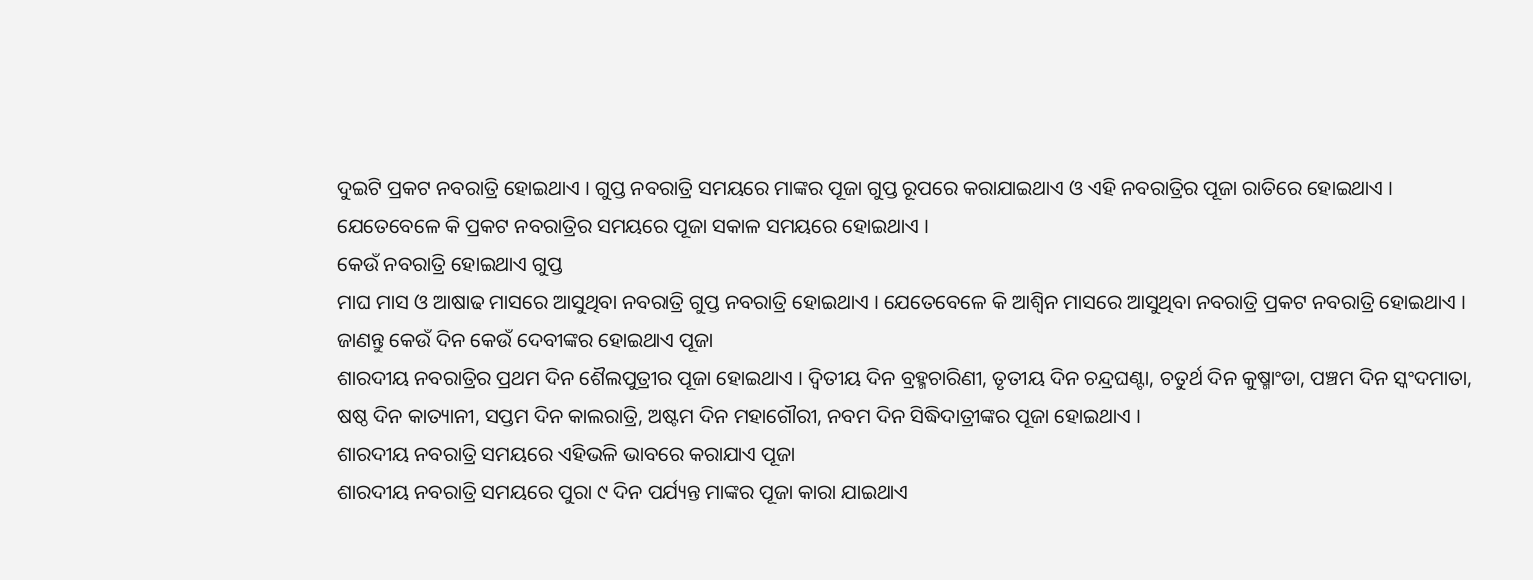ଦୁଇଟି ପ୍ରକଟ ନବରାତ୍ରି ହୋଇଥାଏ । ଗୁପ୍ତ ନବରାତ୍ରି ସମୟରେ ମାଙ୍କର ପୂଜା ଗୁପ୍ତ ରୂପରେ କରାଯାଇଥାଏ ଓ ଏହି ନବରାତ୍ରିର ପୂଜା ରାତିରେ ହୋଇଥାଏ । ଯେତେବେଳେ କି ପ୍ରକଟ ନବରାତ୍ରିର ସମୟରେ ପୂଜା ସକାଳ ସମୟରେ ହୋଇଥାଏ ।
କେଉଁ ନବରାତ୍ରି ହୋଇଥାଏ ଗୁପ୍ତ
ମାଘ ମାସ ଓ ଆଷାଢ ମାସରେ ଆସୁଥିବା ନବରାତ୍ରି ଗୁପ୍ତ ନବରାତ୍ରି ହୋଇଥାଏ । ଯେତେବେଳେ କି ଆଶ୍ଵିନ ମାସରେ ଆସୁଥିବା ନବରାତ୍ରି ପ୍ରକଟ ନବରାତ୍ରି ହୋଇଥାଏ ।
ଜାଣନ୍ତୁ କେଉଁ ଦିନ କେଉଁ ଦେବୀଙ୍କର ହୋଇଥାଏ ପୂଜା
ଶାରଦୀୟ ନବରାତ୍ରିର ପ୍ରଥମ ଦିନ ଶୈଲପୁତ୍ରୀର ପୂଜା ହୋଇଥାଏ । ଦ୍ଵିତୀୟ ଦିନ ବ୍ରହ୍ମଚାରିଣୀ, ତୃତୀୟ ଦିନ ଚନ୍ଦ୍ରଘଣ୍ଟା, ଚତୁର୍ଥ ଦିନ କୁଷ୍ମାଂଡା, ପଞ୍ଚମ ଦିନ ସ୍କଂଦମାତା, ଷଷ୍ଠ ଦିନ କାତ୍ୟାନୀ, ସପ୍ତମ ଦିନ କାଲରାତ୍ରି, ଅଷ୍ଟମ ଦିନ ମହାଗୌରୀ, ନବମ ଦିନ ସିଦ୍ଧିଦାତ୍ରୀଙ୍କର ପୂଜା ହୋଇଥାଏ ।
ଶାରଦୀୟ ନବରାତ୍ରି ସମୟରେ ଏହିଭଳି ଭାବରେ କରାଯାଏ ପୂଜା
ଶାରଦୀୟ ନବରାତ୍ରି ସମୟରେ ପୁରା ୯ ଦିନ ପର୍ଯ୍ୟନ୍ତ ମାଙ୍କର ପୂଜା କାରା ଯାଇଥାଏ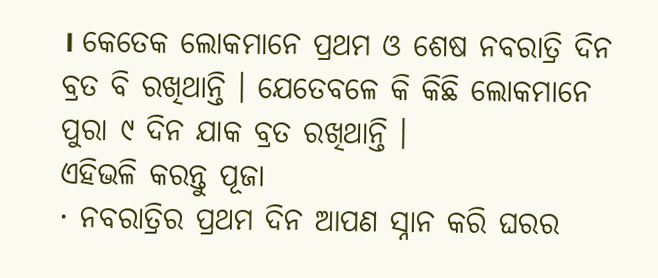। କେତେକ ଲୋକମାନେ ପ୍ରଥମ ଓ ଶେଷ ନବରାତ୍ରି ଦିନ ବ୍ରତ ବି ରଖିଥାନ୍ତି । ଯେତେବଳେ କି କିଛି ଲୋକମାନେ ପୁରା ୯ ଦିନ ଯାକ ବ୍ରତ ରଖିଥାନ୍ତି ।
ଏହିଭଳି କରନ୍ତୁ ପୂଜା
· ନବରାତ୍ରିର ପ୍ରଥମ ଦିନ ଆପଣ ସ୍ନାନ କରି ଘରର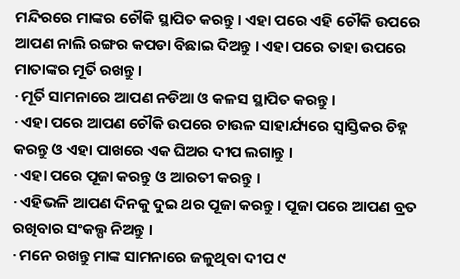ମନ୍ଦିରରେ ମାଙ୍କର ଚୌକି ସ୍ଥାପିତ କରନ୍ତୁ । ଏହା ପରେ ଏହି ଚୌକି ଉପରେ ଆପଣ ନାଲି ରଙ୍ଗର କପଡା ବିଛାଇ ଦିଅନ୍ତୁ । ଏହା ପରେ ତାହା ଉପରେ ମାତାଙ୍କର ମୂର୍ତି ରଖନ୍ତୁ ।
· ମୂର୍ତି ସାମନାରେ ଆପଣ ନଡିଆ ଓ କଳସ ସ୍ଥାପିତ କରନ୍ତୁ ।
· ଏହା ପରେ ଆପଣ ଚୌକି ଉପରେ ଚାଉଳ ସାହାର୍ଯ୍ୟରେ ସ୍ୱାସ୍ତିକର ଚିହ୍ନ କରନ୍ତୁ ଓ ଏହା ପାଖରେ ଏକ ଘିଅର ଦୀପ ଲଗାନ୍ତୁ ।
· ଏହା ପରେ ପୂଜା କରନ୍ତୁ ଓ ଆରତୀ କରନ୍ତୁ ।
· ଏହିଭଳି ଆପଣ ଦିନକୁ ଦୁଇ ଥର ପୂଜା କରନ୍ତୁ । ପୂଜା ପରେ ଆପଣ ବ୍ରତ ରଖିବାର ସଂକଲ୍ପ ନିଅନ୍ତୁ ।
· ମନେ ରଖନ୍ତୁ ମାଙ୍କ ସାମନାରେ ଜଳୁଥିବା ଦୀପ ୯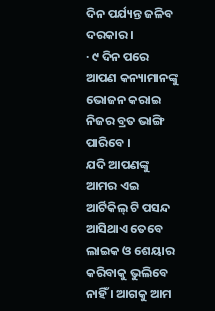ଦିନ ପର୍ଯ୍ୟନ୍ତ ଜଳିବ ଦରକାର ।
· ୯ ଦିନ ପରେ ଆପଣ କନ୍ୟାମାନଙ୍କୁ ଭୋଜନ କରାଇ ନିଜର ବ୍ରତ ଭାଙ୍ଗି ପାରିବେ ।
ଯଦି ଆପଣଙ୍କୁ ଆମର ଏଇ ଆର୍ଟିକିଲ୍ ଟି ପସନ୍ଦ ଆସିଥାଏ ତେବେ ଲାଇକ ଓ ଶେୟାର କରିବାକୁ ଭୁଲିବେ ନାହିଁ । ଆଗକୁ ଆମ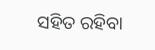ସହିତ ରହିବା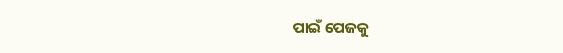ପାଇଁ ପେଜକୁ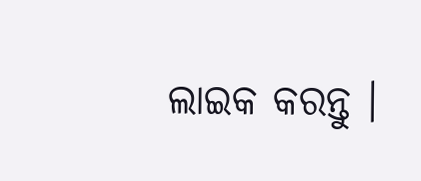ଲାଇକ କରନ୍ତୁ ।